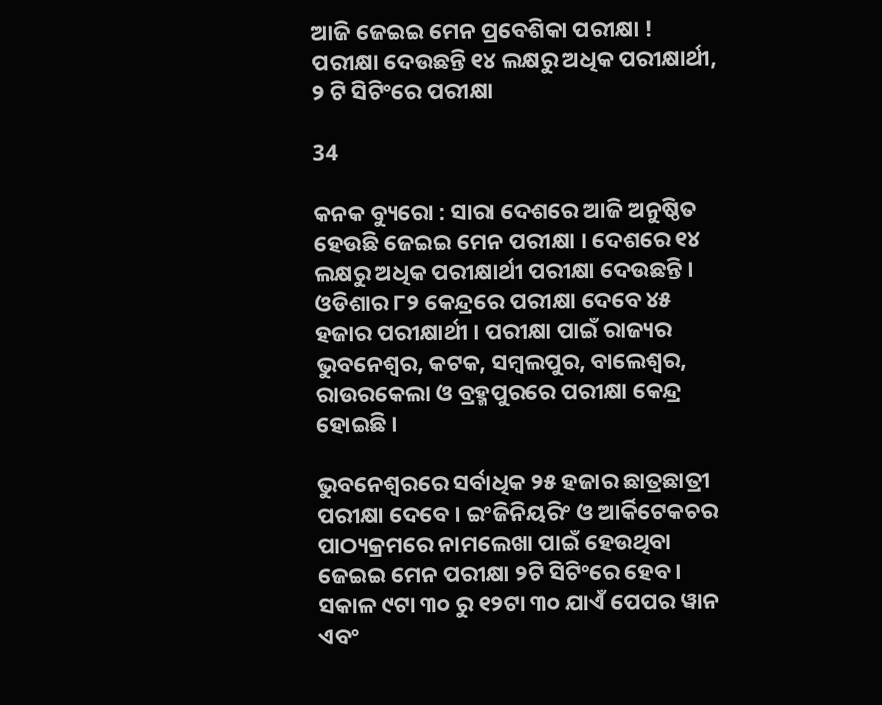ଆଜି ଜେଇଇ ମେନ ପ୍ରବେଶିକା ପରୀକ୍ଷା ! ପରୀକ୍ଷା ଦେଉଛନ୍ତି ୧୪ ଲକ୍ଷରୁ ଅଧିକ ପରୀକ୍ଷାର୍ଥୀ, ୨ ଟି ସିଟିଂରେ ପରୀକ୍ଷା

34

କନକ ବ୍ୟୁରୋ : ସାରା ଦେଶରେ ଆଜି ଅନୁଷ୍ଠିତ ହେଉଛି ଜେଇଇ ମେନ ପରୀକ୍ଷା । ଦେଶରେ ୧୪ ଲକ୍ଷରୁ ଅଧିକ ପରୀକ୍ଷାର୍ଥୀ ପରୀକ୍ଷା ଦେଉଛନ୍ତି । ଓଡିଶାର ୮୨ କେନ୍ଦ୍ରରେ ପରୀକ୍ଷା ଦେବେ ୪୫ ହଜାର ପରୀକ୍ଷାର୍ଥୀ । ପରୀକ୍ଷା ପାଇଁ ରାଜ୍ୟର ଭୁବନେଶ୍ୱର, କଟକ, ସମ୍ବଲପୁର, ବାଲେଶ୍ୱର, ରାଉରକେଲା ଓ ବ୍ରହ୍ମପୁରରେ ପରୀକ୍ଷା କେନ୍ଦ୍ର ହୋଇଛି ।

ଭୁବନେଶ୍ୱରରେ ସର୍ବାଧିକ ୨୫ ହଜାର ଛାତ୍ରଛାତ୍ରୀ ପରୀକ୍ଷା ଦେବେ । ଇଂଜିନିୟରିଂ ଓ ଆର୍କିଟେକଚର ପାଠ୍ୟକ୍ରମରେ ନାମଲେଖା ପାଇଁ ହେଉଥିବା ଜେଇଇ ମେନ ପରୀକ୍ଷା ୨ଟି ସିଟିଂରେ ହେବ । ସକାଳ ୯ଟା ୩୦ ରୁ ୧୨ଟା ୩୦ ଯାଏଁ ପେପର ୱାନ ଏବଂ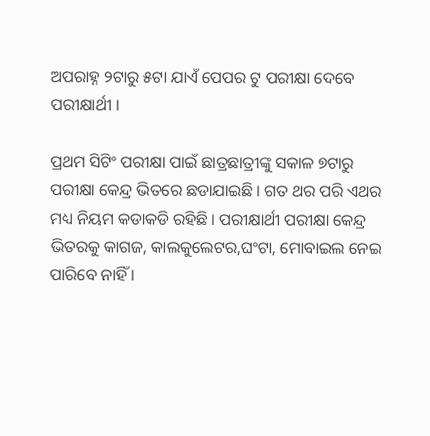ଅପରାହ୍ନ ୨ଟାରୁ ୫ଟା ଯାଏଁ ପେପର ଟୁ ପରୀକ୍ଷା ଦେବେ ପରୀକ୍ଷାର୍ଥୀ ।

ପ୍ରଥମ ସିଟିଂ ପରୀକ୍ଷା ପାଇଁ ଛାତ୍ରଛାତ୍ରୀଙ୍କୁ ସକାଳ ୭ଟାରୁ ପରୀକ୍ଷା କେନ୍ଦ୍ର ଭିତରେ ଛଡାଯାଇଛି । ଗତ ଥର ପରି ଏଥର ମଧ୍ୟ ନିୟମ କଡାକଡି ରହିଛି । ପରୀକ୍ଷାର୍ଥୀ ପରୀକ୍ଷା କେନ୍ଦ୍ର ଭିତରକୁ କାଗଜ, କାଲକୁଲେଟର,ଘଂଟା, ମୋବାଇଲ ନେଇ ପାରିବେ ନାହିଁ ।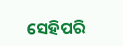ସେହିପରି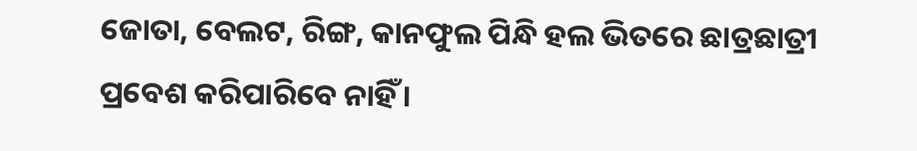ଜୋତା, ବେଲଟ, ରିଙ୍ଗ, କାନଫୁଲ ପିନ୍ଧି ହଲ ଭିତରେ ଛାତ୍ରଛାତ୍ରୀ ପ୍ରବେଶ କରିପାରିବେ ନାହିଁ ।